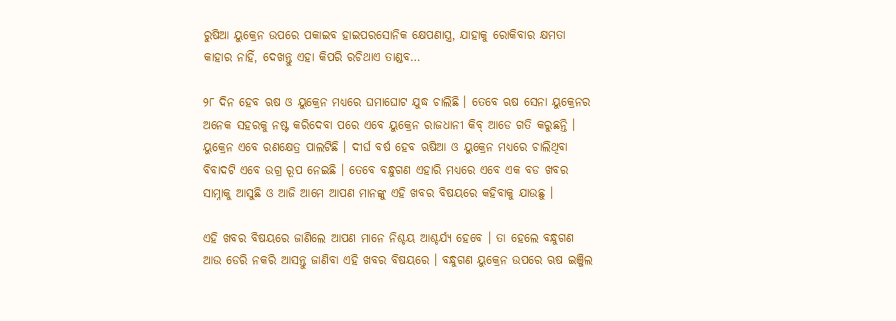ରୁଷିଆ ୟୁକ୍ରେନ ଉପରେ ପକାଇବ ହାଇପରସୋନିକ କ୍ଷେପଣାସ୍ତ୍ର, ଯାହାକୁ ରୋକିବାର କ୍ଷମତା କାହାର ନାହିଁ, ଦେଖନ୍ତୁ ଏହା କିପରି ରଚିଥାଏ ତାଣ୍ଡବ…

୨୮ ଦିନ ହେବ ଋଷ ଓ ୟୁକ୍ରେନ ମଧ୍ୟରେ ଘମାଘୋଟ ଯୁଦ୍ଧ ଚାଲିଛି । ତେବେ ଋଷ ସେନା ୟୁକ୍ରେନର ଅନେକ ସହରକୁ ନଷ୍ଟ କରିଦେବା ପରେ ଏବେ ୟୁକ୍ରେନ ରାଜଧାନୀ କିବ୍ ଆଡେ ଗତି କରୁଛନ୍ତି । ୟୁକ୍ରେନ ଏବେ ରଣକ୍ଷେତ୍ର ପାଲଟିଛି । ଦୀର୍ଘ ବର୍ଷ ହେବ ଋଷିଆ ଓ ୟୁକ୍ରେନ ମଧ୍ୟରେ ଚାଲିଥିବା ବିବାଦଟି ଏବେ ଉଗ୍ର ରୂପ ନେଇଛି । ତେବେ ବନ୍ଧୁଗଣ ଏହାରି ମଧ୍ୟରେ ଏବେ ଏକ ବଡ ଖବର ସାମ୍ନାକୁ ଆସୁଛି ଓ ଆଜି ଆମେ ଆପଣ ମାନଙ୍କୁ ଏହି ଖବର ବିଷୟରେ କହିବାକୁ ଯାଉଛୁ ।

ଏହି ଖବର ବିଷୟରେ ଜାଣିଲେ ଆପଣ ମାନେ ନିଶ୍ଚୟ ଆଶ୍ଚର୍ଯ୍ୟ ହେବେ । ତା ହେଲେ ବନ୍ଧୁଗଣ ଆଉ ଡେରି ନକରି ଆସନ୍ତୁ ଜାଣିବା ଏହି ଖବର ବିଷୟରେ । ବନ୍ଧୁଗଣ ୟୁକ୍ରେନ ଉପରେ ଋଷ ଇଞ୍ଜିଲ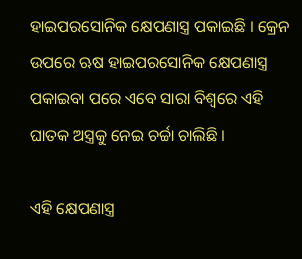ହାଇପରସୋନିକ କ୍ଷେପଣାସ୍ତ୍ର ପକାଇଛି । କ୍ରେନ ଉପରେ ଋଷ ହାଇପରସୋନିକ କ୍ଷେପଣାସ୍ତ୍ର ପକାଇବା ପରେ ଏବେ ସାରା ବିଶ୍ଵରେ ଏହି ଘାତକ ଅସ୍ତ୍ରକୁ ନେଇ ଚର୍ଚ୍ଚା ଚାଲିଛି ।

ଏହି କ୍ଷେପଣାସ୍ତ୍ର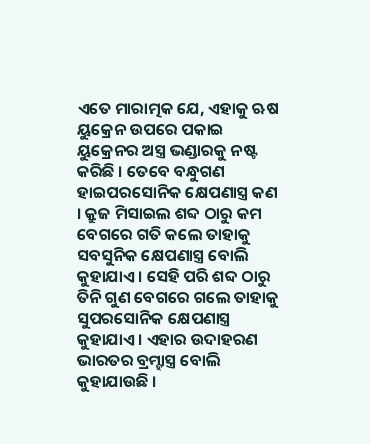ଏତେ ମାରାତ୍ମକ ଯେ, ଏହାକୁ ଋଷ ୟୁକ୍ରେନ ଉପରେ ପକାଇ ୟୁକ୍ରେନର ଅସ୍ତ୍ର ଭଣ୍ଡାରକୁ ନଷ୍ଟ କରିଛି । ତେବେ ବନ୍ଧୁଗଣ ହାଇପରସୋନିକ କ୍ଷେପଣାସ୍ତ୍ର କଣ । କ୍ରୁଜ ମିସାଇଲ ଶବ୍ଦ ଠାରୁ କମ ବେଗରେ ଗତି କଲେ ତାହାକୁ ସବସୁନିକ କ୍ଷେପଣାସ୍ତ୍ର ବୋଲି କୁହାଯାଏ । ସେହି ପରି ଶବ୍ଦ ଠାରୁ ତିନି ଗୁଣ ବେଗରେ ଗଲେ ତାହାକୁ ସୁପରସୋନିକ କ୍ଷେପଣାସ୍ତ୍ର କୁହାଯାଏ । ଏହାର ଉଦାହରଣ ଭାରତର ବ୍ରମ୍ହାସ୍ତ୍ର ବୋଲି କୁହାଯାଉଛି ।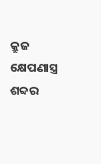କ୍ରୁଜ କ୍ଷେପଣାସ୍ତ୍ର ଶବ୍ଦର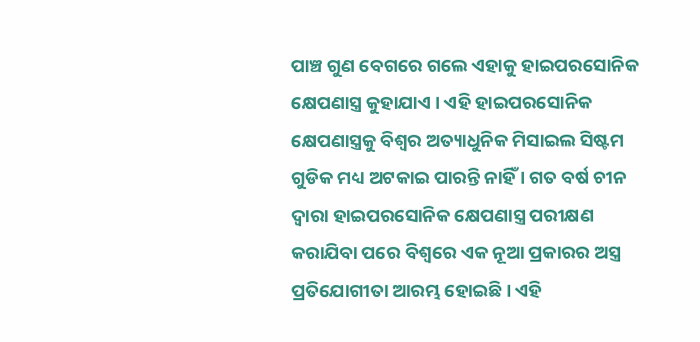ପାଞ୍ଚ ଗୁଣ ବେଗରେ ଗଲେ ଏହାକୁ ହାଇପରସୋନିକ କ୍ଷେପଣାସ୍ତ୍ର କୁହାଯାଏ । ଏହି ହାଇପରସୋନିକ କ୍ଷେପଣାସ୍ତ୍ରକୁ ବିଶ୍ଵର ଅତ୍ୟାଧୁନିକ ମିସାଇଲ ସିଷ୍ଟମ ଗୁଡିକ ମଧ୍ୟ ଅଟକାଇ ପାରନ୍ତି ନାହିଁ । ଗତ ବର୍ଷ ଚୀନ ଦ୍ଵାରା ହାଇପରସୋନିକ କ୍ଷେପଣାସ୍ତ୍ର ପରୀକ୍ଷଣ କରାଯିବା ପରେ ବିଶ୍ଵରେ ଏକ ନୂଆ ପ୍ରକାରର ଅସ୍ତ୍ର ପ୍ରତିଯୋଗୀତା ଆରମ୍ଭ ହୋଇଛି । ଏହି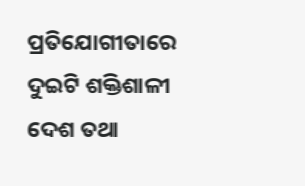ପ୍ରତିଯୋଗୀତାରେ ଦୁଇଟି ଶକ୍ତିଶାଳୀ ଦେଶ ତଥା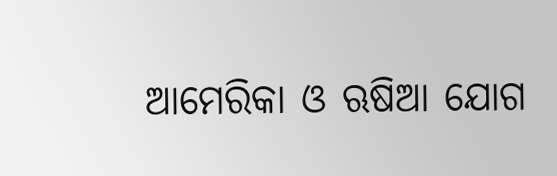ଆମେରିକା ଓ ଋଷିଆ ଯୋଗ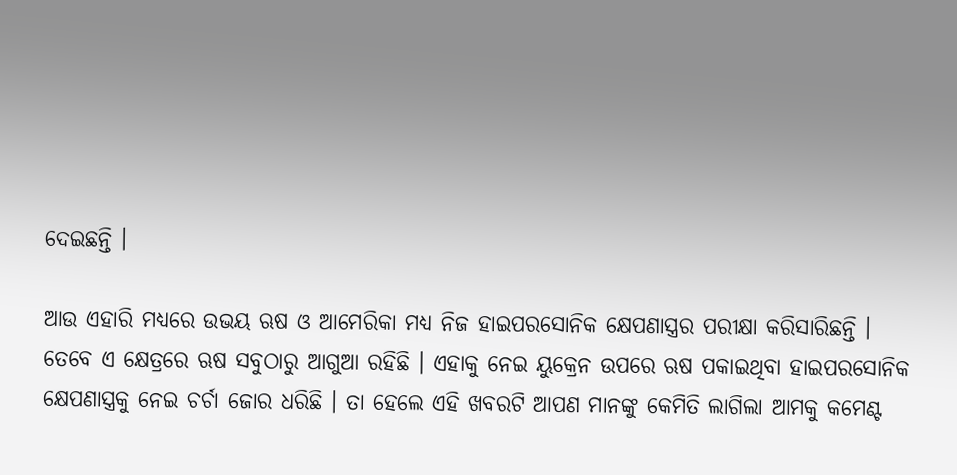ଦେଇଛନ୍ତି ।

ଆଉ ଏହାରି ମଧ୍ୟରେ ଉଭୟ ଋଷ ଓ ଆମେରିକା ମଧ୍ୟ ନିଜ ହାଇପରସୋନିକ କ୍ଷେପଣାସ୍ତ୍ରର ପରୀକ୍ଷା କରିସାରିଛନ୍ତି । ତେବେ ଏ କ୍ଷେତ୍ରରେ ଋଷ ସବୁଠାରୁ ଆଗୁଆ ରହିଛି । ଏହାକୁ ନେଇ ୟୁକ୍ରେନ ଉପରେ ଋଷ ପକାଇଥିବା ହାଇପରସୋନିକ କ୍ଷେପଣାସ୍ତ୍ରକୁ ନେଇ ଚର୍ଚା ଜୋର ଧରିଛି । ତା ହେଲେ ଏହି ଖବରଟି ଆପଣ ମାନଙ୍କୁ କେମିତି ଲାଗିଲା ଆମକୁ କମେଣ୍ଟ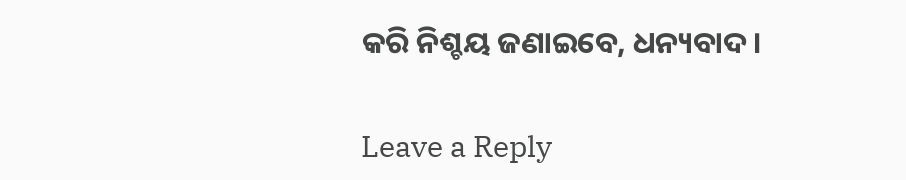କରି ନିଶ୍ଚୟ ଜଣାଇବେ, ଧନ୍ୟବାଦ ।

Leave a Reply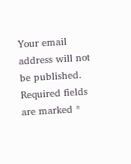Your email address will not be published. Required fields are marked *